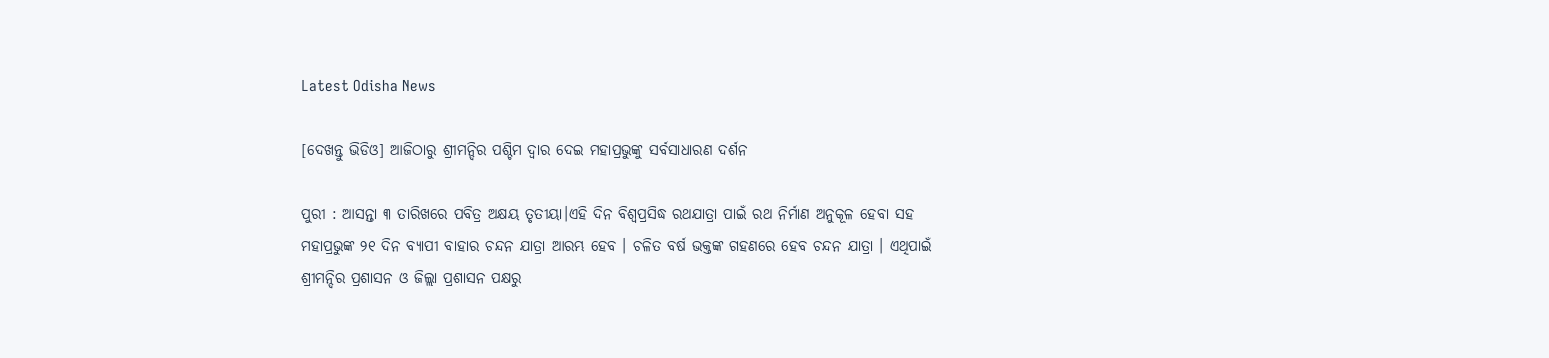Latest Odisha News

[ଦେଖନ୍ତୁ ଭିଡିଓ] ଆଜିଠାରୁ ଶ୍ରୀମନ୍ଦିର ପଶ୍ଚିମ ଦ୍ବାର ଦେଇ ମହାପ୍ରଭୁଙ୍କୁ ସର୍ବସାଧାରଣ ଦର୍ଶନ

ପୁରୀ : ଆସନ୍ତା ୩ ତାରିଖରେ ପବିତ୍ର ଅକ୍ଷୟ ତୃତୀୟା।ଏହି ଦିନ ବିଶ୍ବପ୍ରସିଦ୍ଧ ରଥଯାତ୍ରା ପାଇଁ ରଥ ନିର୍ମାଣ ଅନୁକୂଳ ହେବା ସହ ମହାପ୍ରଭୁଙ୍କ ୨୧ ଦିନ ବ୍ୟାପୀ ବାହାର ଚନ୍ଦନ ଯାତ୍ରା ଆରମ୍ଭ ହେବ । ଚଳିତ ବର୍ଷ ଭକ୍ତଙ୍କ ଗହଣରେ ହେବ ଚନ୍ଦନ ଯାତ୍ରା । ଏଥିପାଇଁ ଶ୍ରୀମନ୍ଦିର ପ୍ରଶାସନ ଓ ଜିଲ୍ଲା ପ୍ରଶାସନ ପକ୍ଷରୁ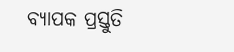ବ୍ୟାପକ ପ୍ରସ୍ତୁତି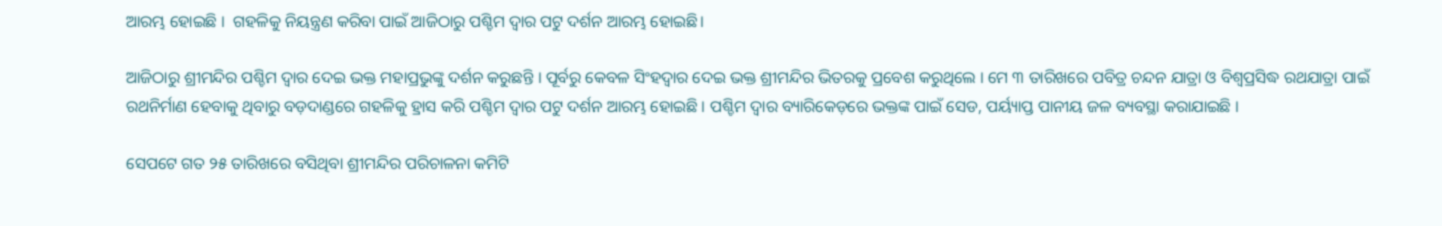ଆରମ୍ଭ ହୋଇଛି ।  ଗହଳିକୁ ନିୟନ୍ତ୍ରଣ କରିବା ପାଇଁ ଆଜିଠାରୁ ପଶ୍ଚିମ ଦ୍ଵାର ପଟୁ ଦର୍ଶନ ଆରମ୍ଭ ହୋଇଛି।

ଆଜିଠାରୁ ଶ୍ରୀମନ୍ଦିର ପଶ୍ଚିମ ଦ୍ଵାର ଦେଇ ଭକ୍ତ ମହାପ୍ରଭୁଙ୍କୁ ଦର୍ଶନ କରୁଛନ୍ତି । ପୂର୍ବରୁ କେବଳ ସିଂହଦ୍ଵାର ଦେଇ ଭକ୍ତ ଶ୍ରୀମନ୍ଦିର ଭିତରକୁ ପ୍ରବେଶ କରୁଥିଲେ । ମେ ୩ ତାରିଖରେ ପବିତ୍ର ଚନ୍ଦନ ଯାତ୍ରା ଓ ବିଶ୍ବପ୍ରସିଦ୍ଧ ରଥଯାତ୍ରା ପାଇଁ ରଥନିର୍ମାଣ ହେବାକୁ ଥିବାରୁ ବଡ଼ଦାଣ୍ଡରେ ଗହଳିକୁ ହ୍ରାସ କରି ପଶ୍ଚିମ ଦ୍ଵାର ପଟୁ ଦର୍ଶନ ଆରମ୍ଭ ହୋଇଛି । ପଶ୍ଚିମ ଦ୍ଵାର ବ୍ୟାରିକେଡ଼ରେ ଭକ୍ତଙ୍କ ପାଇଁ ସେଡ, ପର୍ୟ୍ୟାପ୍ତ ପାନୀୟ ଜଳ ବ୍ୟବସ୍ଥା କରାଯାଇଛି ।

ସେପଟେ ଗତ ୨୫ ତାରିଖରେ ବସିଥିବା ଶ୍ରୀମନ୍ଦିର ପରିଚାଳନା କମିଟି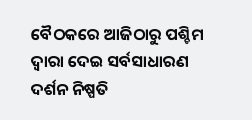ବୈଠକରେ ଆଜିଠାରୁ ପଶ୍ଚିମ ଦ୍ବାରା ଦେଇ ସର୍ବସାଧାରଣ ଦର୍ଶନ ନିଷ୍ପତି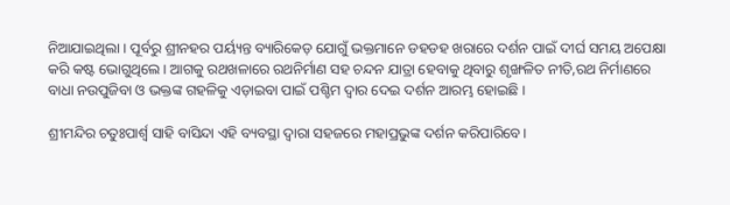ନିଆଯାଇଥିଲା । ପୂର୍ବରୁ ଶ୍ରୀନହର ପର୍ୟ୍ୟନ୍ତ ବ୍ୟାରିକେଡ଼ ଯୋଗୁଁ ଭକ୍ତମାନେ ଡହଡହ ଖରାରେ ଦର୍ଶନ ପାଇଁ ଦୀର୍ଘ ସମୟ ଅପେକ୍ଷା କରି କଷ୍ଟ ଭୋଗୁଥିଲେ । ଆଗକୁ ରଥଖଳାରେ ରଥନିର୍ମାଣ ସହ ଚନ୍ଦନ ଯାତ୍ରା ହେବାକୁ ଥିବାରୁ ଶୃଙ୍ଖଳିତ ନୀତି,ରଥ ନିର୍ମାଣରେ ବାଧା ନଉପୁଜିବା ଓ ଭକ୍ତଙ୍କ ଗହଳିକୁ ଏଡ଼ାଇବା ପାଇଁ ପଶ୍ଚିମ ଦ୍ଵାର ଦେଇ ଦର୍ଶନ ଆରମ୍ଭ ହୋଇଛି ।

ଶ୍ରୀମନ୍ଦିର ଚତୁଃପାର୍ଶ୍ଵ ସାହି ବାସିନ୍ଦା ଏହି ବ୍ୟବସ୍ଥା ଦ୍ବାରା ସହଜରେ ମହାପ୍ରଭୁଙ୍କ ଦର୍ଶନ କରିପାରିବେ।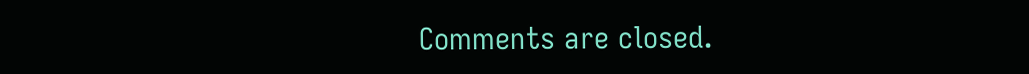Comments are closed.